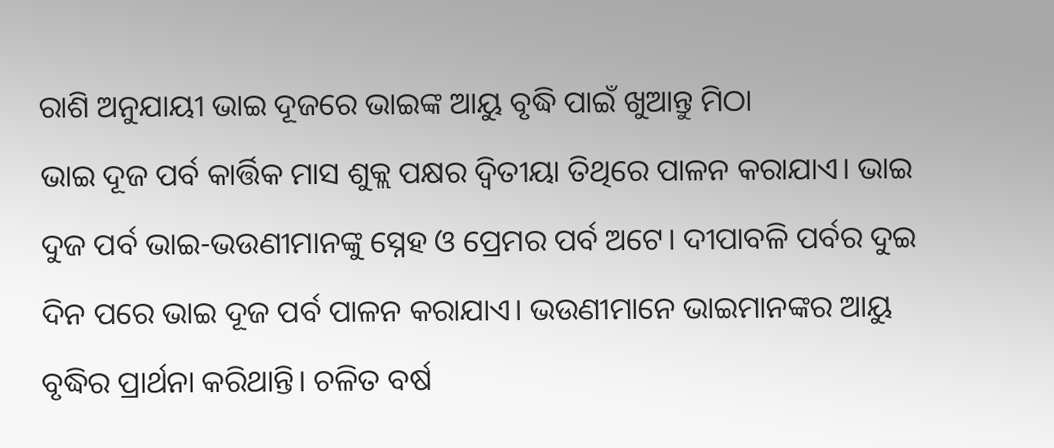ରାଶି ଅନୁଯାୟୀ ଭାଇ ଦୂଜରେ ଭାଇଙ୍କ ଆୟୁ ବୃଦ୍ଧି ପାଇଁ ଖୁଆନ୍ତୁ ମିଠା
ଭାଇ ଦୂଜ ପର୍ବ କାର୍ତ୍ତିକ ମାସ ଶୁକ୍ଲ ପକ୍ଷର ଦ୍ବିତୀୟା ତିଥିରେ ପାଳନ କରାଯାଏ। ଭାଇ ଦୁଜ ପର୍ବ ଭାଇ-ଭଉଣୀମାନଙ୍କୁ ସ୍ନେହ ଓ ପ୍ରେମର ପର୍ବ ଅଟେ। ଦୀପାବଳି ପର୍ବର ଦୁଇ ଦିନ ପରେ ଭାଇ ଦୂଜ ପର୍ବ ପାଳନ କରାଯାଏ। ଭଉଣୀମାନେ ଭାଇମାନଙ୍କର ଆୟୁ ବୃଦ୍ଧିର ପ୍ରାର୍ଥନା କରିଥାନ୍ତି। ଚଳିତ ବର୍ଷ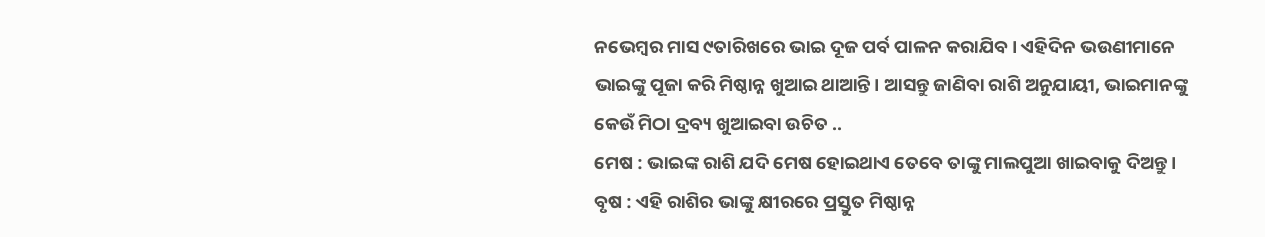ନଭେମ୍ବର ମାସ ୯ତାରିଖରେ ଭାଇ ଦୂଜ ପର୍ବ ପାଳନ କରାଯିବ। ଏହିଦିନ ଭଉଣୀମାନେ ଭାଇଙ୍କୁ ପୂଜା କରି ମିଷ୍ଠାନ୍ନ ଖୁଆଇ ଥାଆନ୍ତି। ଆସନ୍ତୁ ଜାଣିବା ରାଶି ଅନୁଯାୟୀ, ଭାଇମାନଙ୍କୁ କେଉଁ ମିଠା ଦ୍ରବ୍ୟ ଖୁଆଇବା ଉଚିତ ..
ମେଷ : ଭାଇଙ୍କ ରାଶି ଯଦି ମେଷ ହୋଇଥାଏ ତେବେ ତାଙ୍କୁ ମାଲପୁଆ ଖାଇବାକୁ ଦିଅନ୍ତୁ।
ବୃଷ : ଏହି ରାଶିର ଭାଙ୍କୁ କ୍ଷୀରରେ ପ୍ରସ୍ତୁତ ମିଷ୍ଠାନ୍ନ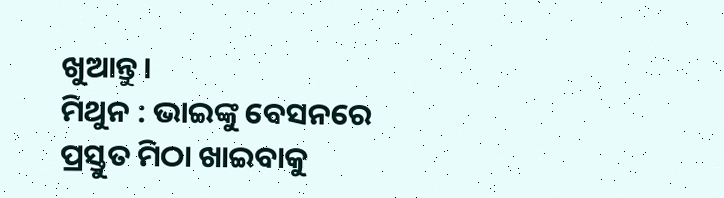ଖୁଆନ୍ତୁ।
ମିଥୁନ : ଭାଇଙ୍କୁ ବେସନରେ ପ୍ରସ୍ତୁତ ମିଠା ଖାଇବାକୁ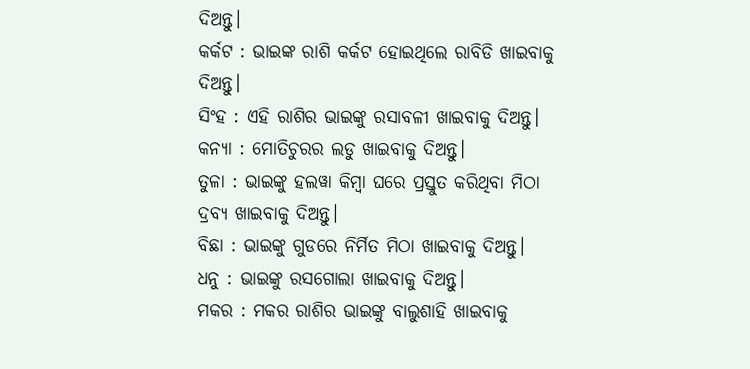ଦିଅନ୍ତୁ।
କର୍କଟ : ଭାଇଙ୍କ ରାଶି କର୍କଟ ହୋଇଥିଲେ ରାବିଡି ଖାଇବାକୁ ଦିଅନ୍ତୁ।
ସିଂହ : ଏହି ରାଶିର ଭାଇଙ୍କୁ ରସାବଳୀ ଖାଇବାକୁ ଦିଅନ୍ତୁ।
କନ୍ୟା : ମୋତିଚୁରର ଲଡୁ ଖାଇବାକୁ ଦିଅନ୍ତୁ।
ତୁଳା : ଭାଇଙ୍କୁ ହଲୱା କିମ୍ବା ଘରେ ପ୍ରସ୍ତୁତ କରିଥିବା ମିଠା ଦ୍ରବ୍ୟ ଖାଇବାକୁ ଦିଅନ୍ତୁ।
ବିଛା : ଭାଇଙ୍କୁ ଗୁଡରେ ନିର୍ମିତ ମିଠା ଖାଇବାକୁ ଦିଅନ୍ତୁ।
ଧନୁ : ଭାଇଙ୍କୁ ରସଗୋଲା ଖାଇବାକୁ ଦିଅନ୍ତୁ।
ମକର : ମକର ରାଶିର ଭାଇଙ୍କୁ ବାଲୁଶାହି ଖାଇବାକୁ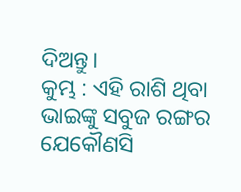ଦିଅନ୍ତୁ।
କୁମ୍ଭ : ଏହି ରାଶି ଥିବା ଭାଇଙ୍କୁ ସବୁଜ ରଙ୍ଗର ଯେକୌଣସି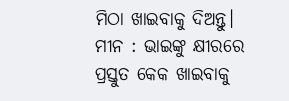ମିଠା ଖାଇବାକୁ ଦିଅନ୍ତୁ।
ମୀନ : ଭାଇଙ୍କୁ କ୍ଷୀରରେ ପ୍ରସ୍ତୁତ କେକ ଖାଇବାକୁ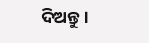ଦିଅନ୍ତୁ।